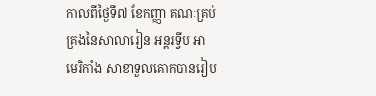កាលពីថ្ងៃទី៧ ខែកញ្ញា គណៈគ្រប់គ្រងនៃសាលារៀន អន្តរទ្វីប អាមេរិកាំង សាខាទួលគោកបានរៀប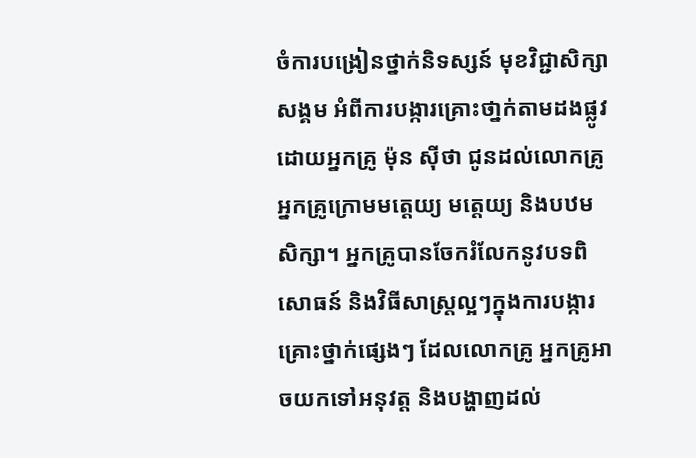ចំការបង្រៀនថ្នាក់និទស្សន៍ មុខវិជ្ជាសិក្សាសង្គម អំពីការបង្ការគ្រោះថា្នក់តាមដងផ្លូវ ដោយអ្នកគ្រូ ម៉ុន ស៊ីថា ជូនដល់លោកគ្រូ អ្នកគ្រូក្រោមមតេ្តយ្យ មតេ្តយ្យ និងបឋមសិក្សា។ អ្នកគ្រូបានចែករំលែកនូវបទពិសោធន៍ និងវិធីសាស្រ្តល្អៗក្នុងការបង្ការគ្រោះថ្នាក់ផ្សេងៗ ដែលលោកគ្រូ អ្នកគ្រូអាចយកទៅអនុវត្ត និងបង្ហាញដល់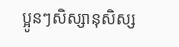ប្អូនៗសិស្សានុសិស្ស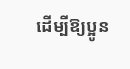ដើម្បីឱ្យប្អូន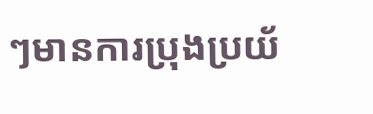ៗមានការប្រុងប្រយ័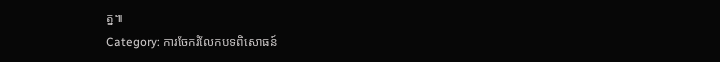ត្ន៕
Category: ការចែករំលែកបទពិសោធន៍